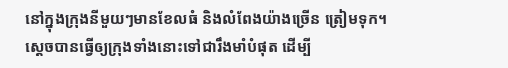នៅក្នុងក្រុងនីមួយៗមានខែលធំ និងលំពែងយ៉ាងច្រើន ត្រៀមទុក។ ស្ដេចបានធ្វើឲ្យក្រុងទាំងនោះទៅជារឹងមាំបំផុត ដើម្បី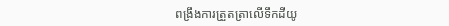ពង្រឹងការត្រួតត្រាលើទឹកដីយូ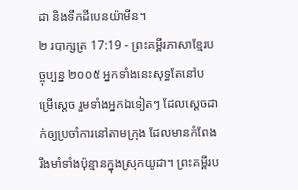ដា និងទឹកដីបេនយ៉ាមីន។
២ របាក្សត្រ 17:19 - ព្រះគម្ពីរភាសាខ្មែរបច្ចុប្បន្ន ២០០៥ អ្នកទាំងនេះសុទ្ធតែនៅបម្រើស្ដេច រួមទាំងអ្នកឯទៀតៗ ដែលស្ដេចដាក់ឲ្យប្រចាំការនៅតាមក្រុង ដែលមានកំពែងរឹងមាំទាំងប៉ុន្មានក្នុងស្រុកយូដា។ ព្រះគម្ពីរប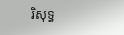រិសុទ្ធ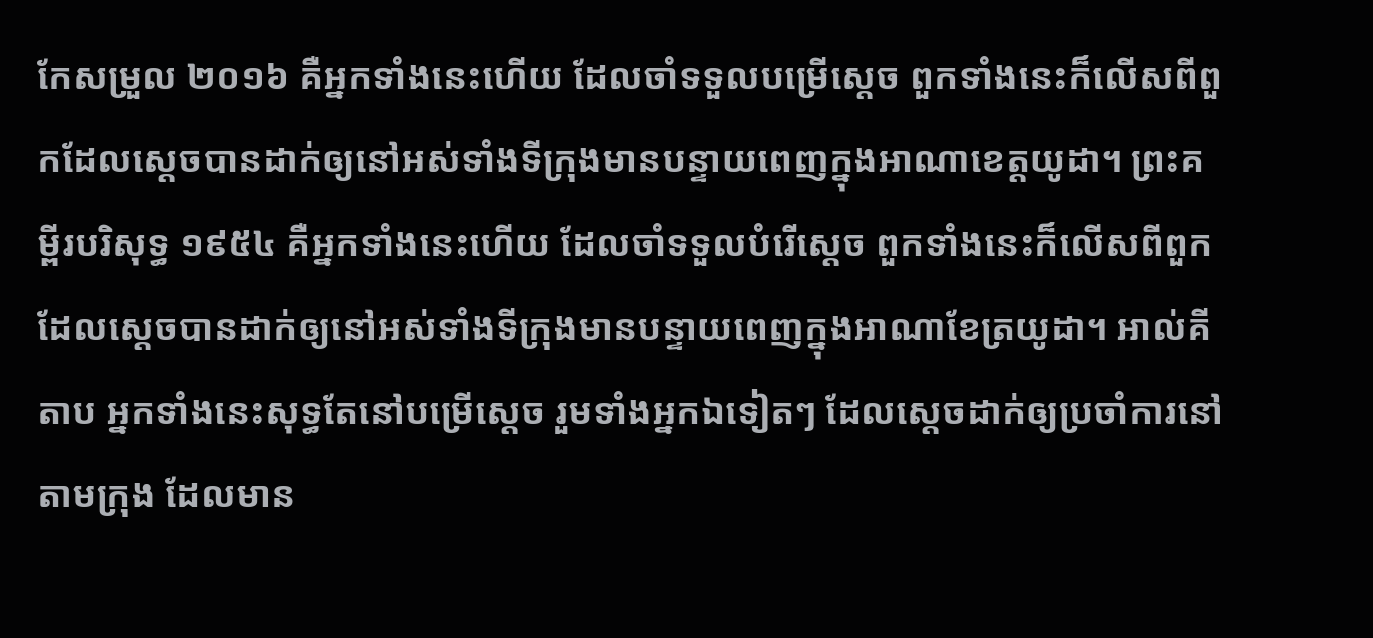កែសម្រួល ២០១៦ គឺអ្នកទាំងនេះហើយ ដែលចាំទទួលបម្រើស្តេច ពួកទាំងនេះក៏លើសពីពួកដែលស្តេចបានដាក់ឲ្យនៅអស់ទាំងទីក្រុងមានបន្ទាយពេញក្នុងអាណាខេត្តយូដា។ ព្រះគម្ពីរបរិសុទ្ធ ១៩៥៤ គឺអ្នកទាំងនេះហើយ ដែលចាំទទួលបំរើស្តេច ពួកទាំងនេះក៏លើសពីពួក ដែលស្តេចបានដាក់ឲ្យនៅអស់ទាំងទីក្រុងមានបន្ទាយពេញក្នុងអាណាខែត្រយូដា។ អាល់គីតាប អ្នកទាំងនេះសុទ្ធតែនៅបម្រើស្តេច រួមទាំងអ្នកឯទៀតៗ ដែលស្តេចដាក់ឲ្យប្រចាំការនៅតាមក្រុង ដែលមាន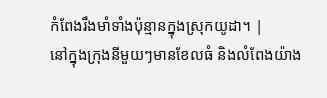កំពែងរឹងមាំទាំងប៉ុន្មានក្នុងស្រុកយូដា។ |
នៅក្នុងក្រុងនីមួយៗមានខែលធំ និងលំពែងយ៉ាង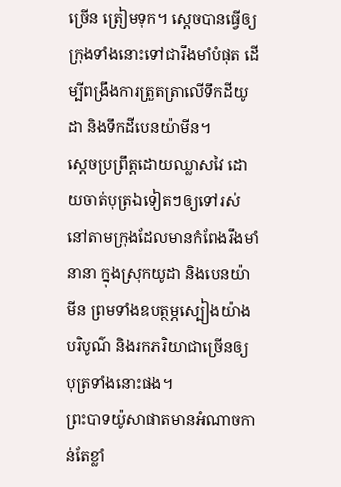ច្រើន ត្រៀមទុក។ ស្ដេចបានធ្វើឲ្យក្រុងទាំងនោះទៅជារឹងមាំបំផុត ដើម្បីពង្រឹងការត្រួតត្រាលើទឹកដីយូដា និងទឹកដីបេនយ៉ាមីន។
ស្ដេចប្រព្រឹត្តដោយឈ្លាសវៃ ដោយចាត់បុត្រឯទៀតៗឲ្យទៅរស់នៅតាមក្រុងដែលមានកំពែងរឹងមាំនានា ក្នុងស្រុកយូដា និងបេនយ៉ាមីន ព្រមទាំងឧបត្ថម្ភស្បៀងយ៉ាងបរិបូណ៌ និងរកភរិយាជាច្រើនឲ្យបុត្រទាំងនោះផង។
ព្រះបាទយ៉ូសាផាតមានអំណាចកាន់តែខ្លាំ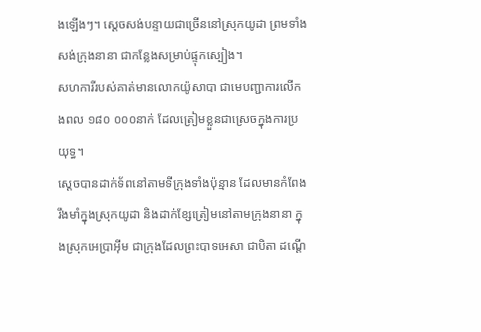ងឡើងៗ។ ស្ដេចសង់បន្ទាយជាច្រើននៅស្រុកយូដា ព្រមទាំងសង់ក្រុងនានា ជាកន្លែងសម្រាប់ផ្ទុកស្បៀង។
សហការីរបស់គាត់មានលោកយ៉ូសាបា ជាមេបញ្ជាការលើកងពល ១៨០ ០០០នាក់ ដែលត្រៀមខ្លួនជាស្រេចក្នុងការប្រយុទ្ធ។
ស្ដេចបានដាក់ទ័ពនៅតាមទីក្រុងទាំងប៉ុន្មាន ដែលមានកំពែងរឹងមាំក្នុងស្រុកយូដា និងដាក់ខ្សែត្រៀមនៅតាមក្រុងនានា ក្នុងស្រុកអេប្រាអ៊ីម ជាក្រុងដែលព្រះបាទអេសា ជាបិតា ដណ្ដើ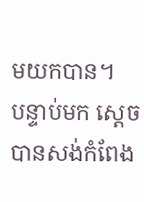មយកបាន។
បន្ទាប់មក ស្ដេចបានសង់កំពែង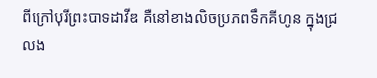ពីក្រៅបុរីព្រះបាទដាវីឌ គឺនៅខាងលិចប្រភពទឹកគីហូន ក្នុងជ្រលង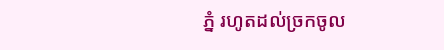ភ្នំ រហូតដល់ច្រកចូល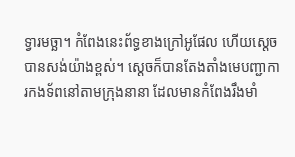ទ្វារមច្ឆា។ កំពែងនេះព័ទ្ធខាងក្រៅអូផែល ហើយស្ដេចបានសង់យ៉ាងខ្ពស់។ ស្ដេចក៏បានតែងតាំងមេបញ្ជាការកងទ័ពនៅតាមក្រុងនានា ដែលមានកំពែងរឹងមាំ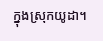ក្នុងស្រុកយូដា។